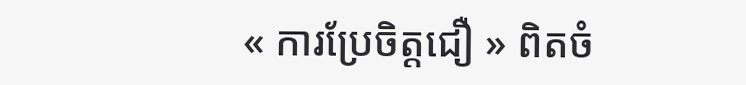« ការប្រែចិត្តជឿ » ពិតចំ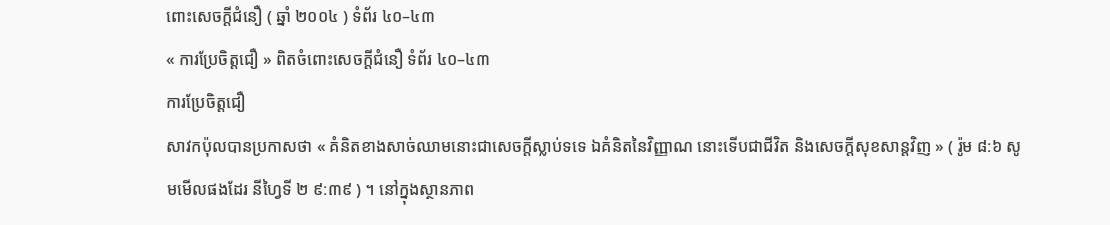ពោះសេចក្ដីជំនឿ ( ឆ្នាំ ២០០៤ ) ទំព័រ ៤០–៤៣
« ការប្រែចិត្តជឿ » ពិតចំពោះសេចក្ដីជំនឿ ទំព័រ ៤០–៤៣
ការប្រែចិត្តជឿ
សាវកប៉ុលបានប្រកាសថា « គំនិតខាងសាច់ឈាមនោះជាសេចក្តីស្លាប់ទទេ ឯគំនិតនៃវិញ្ញាណ នោះទើបជាជីវិត និងសេចក្តីសុខសាន្តវិញ » ( រ៉ូម ៨:៦ សូមមើលផងដែរ នីហ្វៃទី ២ ៩:៣៩ ) ។ នៅក្នុងស្ថានភាព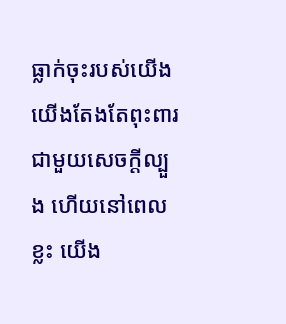ធ្លាក់ចុះរបស់យើង យើងតែងតែពុះពារជាមួយសេចក្តីល្បួង ហើយនៅពេលខ្លះ យើង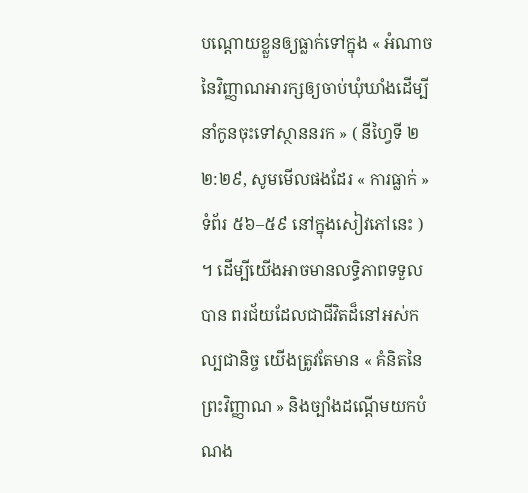បណ្តោយខ្លួនឲ្យធ្លាក់ទៅក្នុង « អំណាចនៃវិញ្ញាណអារក្សឲ្យចាប់ឃុំឃាំងដើម្បីនាំកូនចុះទៅស្ថាននរក » ( នីហ្វៃទី ២ ២:២៩, សូមមើលផងដែរ « ការធ្លាក់ » ទំព័រ ៥៦–៥៩ នៅក្នុងសៀវភៅនេះ ) ។ ដើម្បីយើងអាចមានលទ្ធិភាពទទួលបាន ពរជ័យដែលជាជីវិតដ៏នៅអស់កល្បជានិច្ច យើងត្រូវតែមាន « គំនិតនៃព្រះវិញ្ញាណ » និងច្បាំងដណ្តើមយកបំណង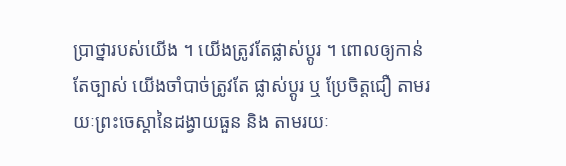ប្រាថ្នារបស់យើង ។ យើងត្រូវតែផ្លាស់ប្ដូរ ។ ពោលឲ្យកាន់តែច្បាស់ យើងចាំបាច់ត្រូវតែ ផ្លាស់ប្ដូរ ឬ ប្រែចិត្តជឿ តាមរយៈព្រះចេស្ដានៃដង្វាយធួន និង តាមរយៈ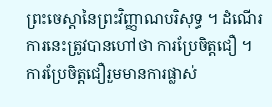ព្រះចេស្ដានៃព្រះវិញ្ញាណបរិសុទ្ធ ។ ដំណើរការនេះត្រូវបានហៅថា ការប្រែចិត្តជឿ ។
ការប្រែចិត្តជឿរួមមានការផ្លាស់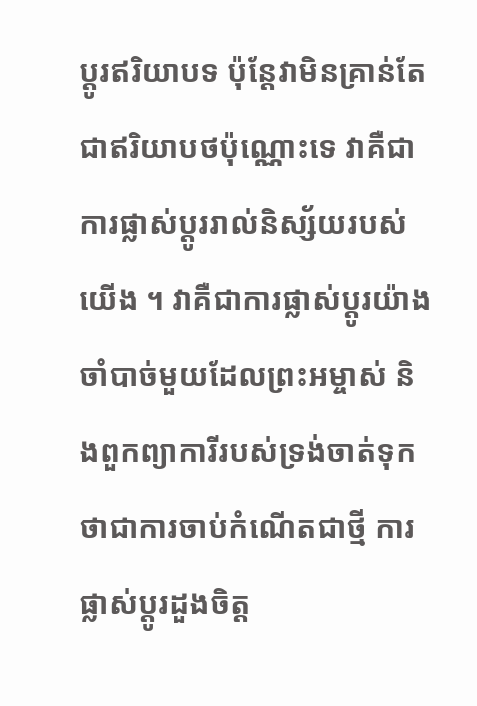ប្តូរឥរិយាបទ ប៉ុន្តែវាមិនគ្រាន់តែជាឥរិយាបថប៉ុណ្ណោះទេ វាគឺជាការផ្លាស់ប្ដូររាល់និស្ស័យរបស់យើង ។ វាគឺជាការផ្លាស់ប្តូរយ៉ាងចាំបាច់មួយដែលព្រះអម្ចាស់ និងពួកព្យាការីរបស់ទ្រង់ចាត់ទុកថាជាការចាប់កំណើតជាថ្មី ការផ្លាស់ប្តូរដួងចិត្ត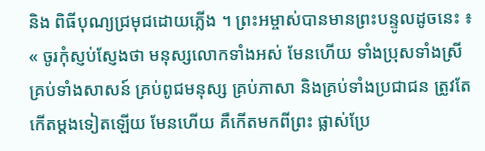និង ពិធីបុណ្យជ្រមុជដោយភ្លើង ។ ព្រះអម្ចាស់បានមានព្រះបន្ទូលដូចនេះ ៖
« ចូរកុំស្ញប់ស្ញែងថា មនុស្សលោកទាំងអស់ មែនហើយ ទាំងប្រុសទាំងស្រី គ្រប់ទាំងសាសន៍ គ្រប់ពូជមនុស្ស គ្រប់ភាសា និងគ្រប់ទាំងប្រជាជន ត្រូវតែកើតម្ដងទៀតឡើយ មែនហើយ គឺកើតមកពីព្រះ ផ្លាស់ប្រែ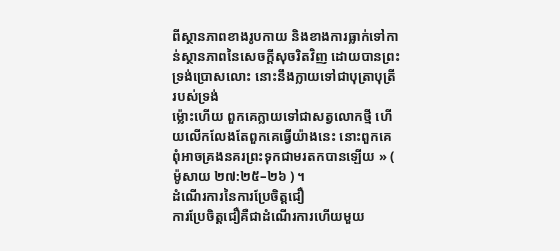ពីស្ថានភាពខាងរូបកាយ និងខាងការធ្លាក់ទៅកាន់ស្ថានភាពនៃសេចក្ដីសុចរិតវិញ ដោយបានព្រះទ្រង់ប្រោសលោះ នោះនឹងក្លាយទៅជាបុត្រាបុត្រីរបស់ទ្រង់
ម្ល៉ោះហើយ ពួកគេក្លាយទៅជាសត្វលោកថ្មី ហើយលើកលែងតែពួកគេធ្វើយ៉ាងនេះ នោះពួកគេពុំអាចគ្រងនគរព្រះទុកជាមរតកបានឡើយ » ( ម៉ូសាយ ២៧:២៥–២៦ ) ។
ដំណើរការនៃការប្រែចិត្តជឿ
ការប្រែចិត្តជឿគឺជាដំណើរការហើយមួយ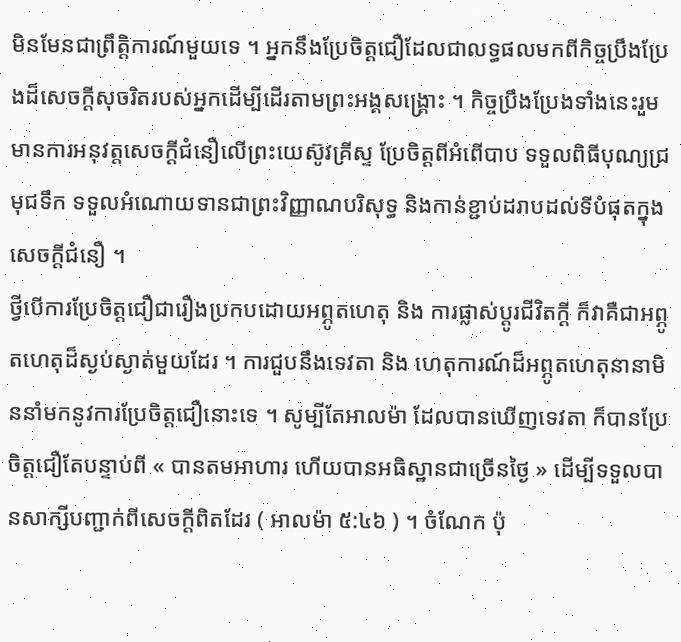មិនមែនជាព្រឹត្តិការណ៍មួយទេ ។ អ្នកនឹងប្រែចិត្តជឿដែលជាលទ្ធផលមកពីកិច្ចប្រឹងប្រែងដ៏សេចក្តីសុចរិតរបស់អ្នកដើម្បីដើរតាមព្រះអង្គសង្គ្រោះ ។ កិច្ចប្រឹងប្រែងទាំងនេះរួមមានការអនុវត្តសេចក្តីជំនឿលើព្រះយេស៊ូវគ្រីស្ទ ប្រែចិត្តពីអំពើបាប ទទួលពិធីបុណ្យជ្រមុជទឹក ទទួលអំណោយទានជាព្រះវិញ្ញាណបរិសុទ្ធ និងកាន់ខ្ជាប់ដរាបដល់ទីបំផុតក្នុងសេចក្តីជំនឿ ។
ថ្វីបើការប្រែចិត្តជឿជារឿងប្រកបដោយអព្ភូតហេតុ និង ការផ្លាស់ប្ដូរជីវិតក្ដី ក៏វាគឺជាអព្ភូតហេតុដ៏ស្ងប់ស្ងាត់មួយដែរ ។ ការជួបនឹងទេវតា និង ហេតុការណ៍ដ៏អព្ភូតហេតុនានាមិននាំមកនូវការប្រែចិត្តជឿនោះទេ ។ សូម្បីតែអាលម៉ា ដែលបានឃើញទេវតា ក៏បានប្រែចិត្តជឿតែបន្ទាប់ពី « បានតមអាហារ ហើយបានអធិស្ឋានជាច្រើនថ្ងៃ » ដើម្បីទទួលបានសាក្សីបញ្ជាក់ពីសេចក្ដីពិតដែរ ( អាលម៉ា ៥:៤៦ ) ។ ចំណែក ប៉ុ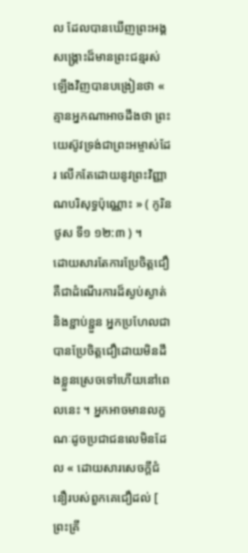ល ដែលបានឃើញព្រះអង្គសង្គ្រោះដ៏មានព្រះជន្មរស់ឡើងវិញបានបង្រៀនថា « គ្មានអ្នកណាអាចដឹងថា ព្រះយេស៊ូវទ្រង់ជាព្រះអម្ចាស់ដែរ លើកតែដោយនូវព្រះវិញ្ញាណបរិសុទ្ធប៉ុណ្ណោះ » ( កូរិនថូស ទី១ ១២:៣ ) ។
ដោយសារតែការប្រែចិត្តជឿគឺជាដំណើរការដ៏ស្ងប់ស្ងាត់ និងខ្ជាប់ខ្ជួន អ្នកប្រហែលជាបានប្រែចិត្តជឿដោយមិនដឹងខ្លួនស្រេចទៅហើយនៅពេលនេះ ។ អ្នកអាចមានលក្ខណៈដូចប្រជាជនលេមិនដែល « ដោយសារសេចក្ដីជំនឿរបស់ពួកគេជឿដល់ [ ព្រះគ្រី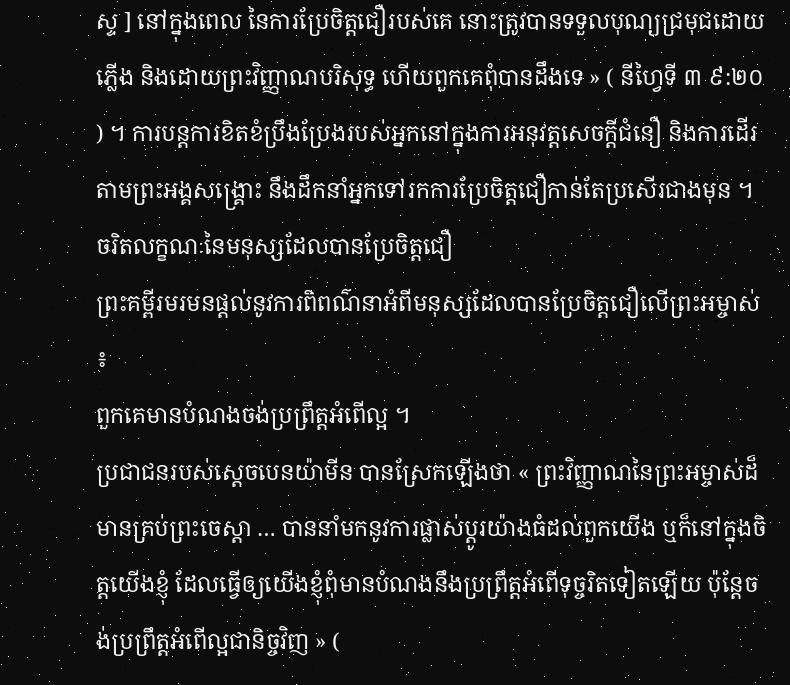ស្ទ ] នៅក្នុងពេល នៃការប្រែចិត្តជឿរបស់គេ នោះត្រូវបានទទួលបុណ្យជ្រមុជដោយភ្លើង និងដោយព្រះវិញ្ញាណបរិសុទ្ធ ហើយពួកគេពុំបានដឹងទេ » ( នីហ្វៃទី ៣ ៩:២០ ) ។ ការបន្តការខិតខំប្រឹងប្រែងរបស់អ្នកនៅក្នុងការអនុវត្តសេចក្តីជំនឿ និងការដើរតាមព្រះអង្គសង្គ្រោះ នឹងដឹកនាំអ្នកទៅរកការប្រែចិត្តជឿកាន់តែប្រសើរជាងមុន ។
ចរិតលក្ខណៈនៃមនុស្សដែលបានប្រែចិត្តជឿ
ព្រះគម្ពីរមរមនផ្ដល់នូវការពិពណ៌នាអំពីមនុស្សដែលបានប្រែចិត្តជឿលើព្រះអម្ចាស់ ៖
ពួកគេមានបំណងចង់ប្រព្រឹត្តអំពើល្អ ។
ប្រជាជនរបស់ស្តេចបេនយ៉ាមីន បានស្រែកឡើងថា « ព្រះវិញ្ញាណនៃព្រះអម្ចាស់ដ៏មានគ្រប់ព្រះចេស្ដា … បាននាំមកនូវការផ្លាស់ប្ដូរយ៉ាងធំដល់ពួកយើង ឬក៏នៅក្នុងចិត្តយើងខ្ញុំ ដែលធ្វើឲ្យយើងខ្ញុំពុំមានបំណងនឹងប្រព្រឹត្តអំពើទុច្ចរិតទៀតឡើយ ប៉ុន្តែចង់ប្រព្រឹត្តអំពើល្អជានិច្ចវិញ » (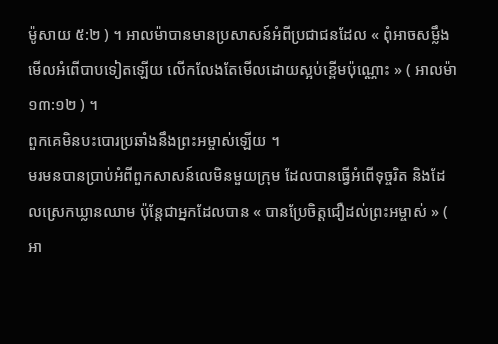ម៉ូសាយ ៥:២ ) ។ អាលម៉ាបានមានប្រសាសន៍អំពីប្រជាជនដែល « ពុំអាចសម្លឹងមើលអំពើបាបទៀតឡើយ លើកលែងតែមើលដោយស្អប់ខ្ពើមប៉ុណ្ណោះ » ( អាលម៉ា ១៣:១២ ) ។
ពួកគេមិនបះបោរប្រឆាំងនឹងព្រះអម្ចាស់ឡើយ ។
មរមនបានប្រាប់អំពីពួកសាសន៍លេមិនមួយក្រុម ដែលបានធ្វើអំពើទុច្ចរិត និងដែលស្រេកឃ្លានឈាម ប៉ុន្តែជាអ្នកដែលបាន « បានប្រែចិត្តជឿដល់ព្រះអម្ចាស់ » ( អា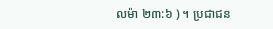លម៉ា ២៣:៦ ) ។ ប្រជាជន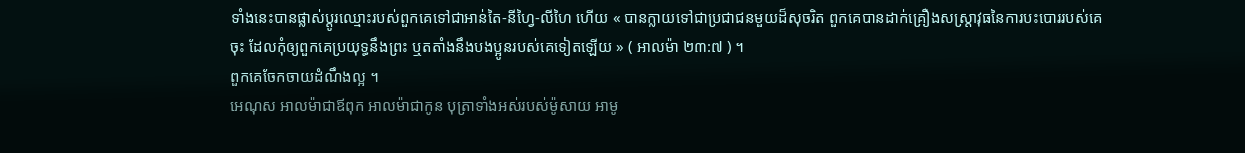ទាំងនេះបានផ្លាស់ប្ដូរឈ្មោះរបស់ពួកគេទៅជាអាន់តៃ-នីហ្វៃ-លីហៃ ហើយ « បានក្លាយទៅជាប្រជាជនមួយដ៏សុចរិត ពួកគេបានដាក់គ្រឿងសស្ត្រាវុធនៃការបះបោររបស់គេចុះ ដែលកុំឲ្យពួកគេប្រយុទ្ធនឹងព្រះ ឬតតាំងនឹងបងប្អូនរបស់គេទៀតឡើយ » ( អាលម៉ា ២៣:៧ ) ។
ពួកគេចែកចាយដំណឹងល្អ ។
អេណុស អាលម៉ាជាឪពុក អាលម៉ាជាកូន បុត្រាទាំងអស់របស់ម៉ូសាយ អាមូ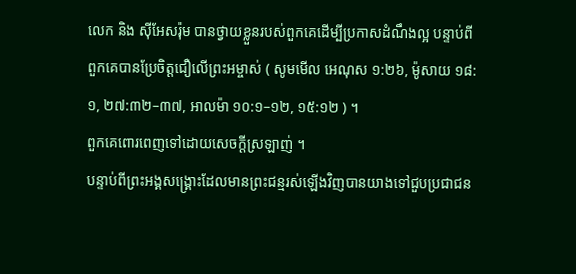លេក និង ស៊ីអែសរ៉ុម បានថ្វាយខ្លួនរបស់ពួកគេដើម្បីប្រកាសដំណឹងល្អ បន្ទាប់ពីពួកគេបានប្រែចិត្តជឿលើព្រះអម្ចាស់ ( សូមមើល អេណុស ១:២៦, ម៉ូសាយ ១៨:១, ២៧:៣២–៣៧, អាលម៉ា ១០:១–១២, ១៥:១២ ) ។
ពួកគេពោរពេញទៅដោយសេចក្តីស្រឡាញ់ ។
បន្ទាប់ពីព្រះអង្គសង្គ្រោះដែលមានព្រះជន្មរស់ឡើងវិញបានយាងទៅជួបប្រជាជន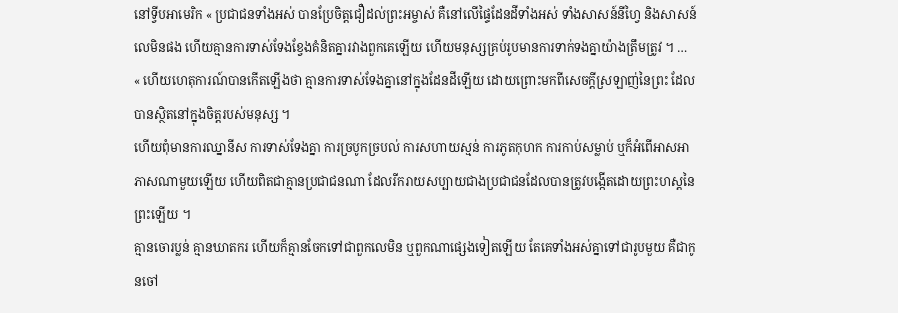នៅទ្វីបអាមេរិក « ប្រជាជនទាំងអស់ បានប្រែចិត្តជឿដល់ព្រះអម្ចាស់ គឺនៅលើផ្ទៃដែនដីទាំងអស់ ទាំងសាសន៍នីហ្វៃ និងសាសន៍លេមិនផង ហើយគ្មានការទាស់ទែងខ្វែងគំនិតគ្នារវាងពួកគេឡើយ ហើយមនុស្សគ្រប់រូបមានការទាក់ទងគ្នាយ៉ាងត្រឹមត្រូវ ។ …
« ហើយហេតុការណ៍បានកើតឡើងថា គ្មានការទាស់ទែងគ្នានៅក្នុងដែនដីឡើយ ដោយព្រោះមកពីសេចក្ដីស្រឡាញ់នៃព្រះ ដែលបានស្ថិតនៅក្នុងចិត្តរបស់មនុស្ស ។
ហើយពុំមានការឈ្នានីស ការទាស់ទែងគ្នា ការច្របូកច្របល់ ការសហាយស្មន់ ការភូតកុហក ការកាប់សម្លាប់ ឬក៏អំពើអាសអាភាសណាមួយឡើយ ហើយពិតជាគ្មានប្រជាជនណា ដែលរីករាយសប្បាយជាងប្រជាជនដែលបានត្រូវបង្កើតដោយព្រះហស្តនៃព្រះឡើយ ។
គ្មានចោរប្លន់ គ្មានឃាតករ ហើយក៏គ្មានចែកទៅជាពួកលេមិន ឬពួកណាផ្សេងទៀតឡើយ តែគេទាំងអស់គ្នាទៅជារូបមួយ គឺជាកូនចៅ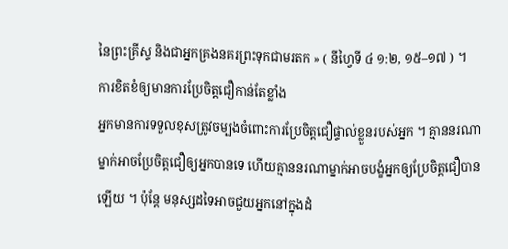នៃព្រះគ្រីស្ទ និងជាអ្នកគ្រងនគរព្រះទុកជាមរតក » ( នីហ្វៃទី ៤ ១:២, ១៥–១៧ ) ។
ការខិតខំឲ្យមានការប្រែចិត្តជឿកាន់តែខ្លាំង
អ្នកមានការទទួលខុសត្រូវចម្បងចំពោះការប្រែចិត្តជឿផ្ទាល់ខ្លួនរបស់អ្នក ។ គ្មាននរណាម្នាក់អាចប្រែចិត្តជឿឲ្យអ្នកបានទេ ហើយគ្មាននរណាម្នាក់អាចបង្ខំអ្នកឲ្យប្រែចិត្តជឿបានឡើយ ។ ប៉ុន្ដែ មនុស្សដទៃអាចជួយអ្នកនៅក្នុងដំ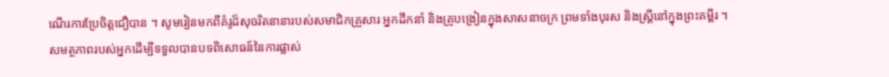ណើរការប្រែចិត្តជឿបាន ។ សូមរៀនមកពីគំរូដ៏សុចរិតនានារបស់សមាជិកគ្រួសារ អ្នកដឹកនាំ និងគ្រូបង្រៀនក្នុងសាសនាចក្រ ព្រមទាំងបុរស និងស្ដ្រីនៅក្នុងព្រះគម្ពីរ ។
សមត្ថភាពរបស់អ្នកដើម្បីទទួលបានបទពិសោធន៍នៃការផ្លាស់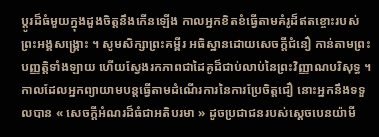ប្ដូរដ៏ធំមួយក្នុងដួងចិត្តនឹងកើនឡើង កាលអ្នកខិតខំធ្វើតាមគំរូដ៏ឥតខ្ចោះរបស់ព្រះអង្គសង្គ្រោះ ។ សូមសិក្សាព្រះគម្ពីរ អធិស្ឋានដោយសេចក្ដីជំនឿ កាន់តាមព្រះបញ្ញត្តិទាំងឡាយ ហើយស្វែងរកភាពជាដៃគូដ៏ជាប់លាប់នៃព្រះវិញ្ញាណបរិសុទ្ធ ។ កាលដែលអ្នកព្យាយាមបន្តធ្វើតាមដំណើរការនៃការប្រែចិត្តជឿ នោះអ្នកនឹងទទួលបាន « សេចក្ដីអំណរដ៏ធំជាអតិបរមា » ដូចប្រជាជនរបស់ស្ដេចបេនយ៉ាមី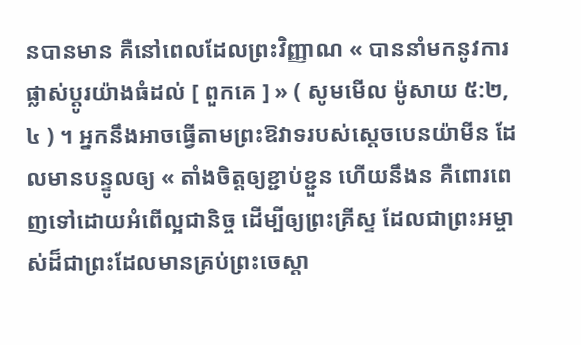នបានមាន គឺនៅពេលដែលព្រះវិញ្ញាណ « បាននាំមកនូវការផ្លាស់ប្ដូរយ៉ាងធំដល់ [ ពួកគេ ] » ( សូមមើល ម៉ូសាយ ៥:២, ៤ ) ។ អ្នកនឹងអាចធ្វើតាមព្រះឱវាទរបស់ស្ដេចបេនយ៉ាមីន ដែលមានបន្ទូលឲ្យ « តាំងចិត្តឲ្យខ្ជាប់ខ្ជួន ហើយនឹងន គឺពោរពេញទៅដោយអំពើល្អជានិច្ច ដើម្បីឲ្យព្រះគ្រីស្ទ ដែលជាព្រះអម្ចាស់ដ៏ជាព្រះដែលមានគ្រប់ព្រះចេស្ដា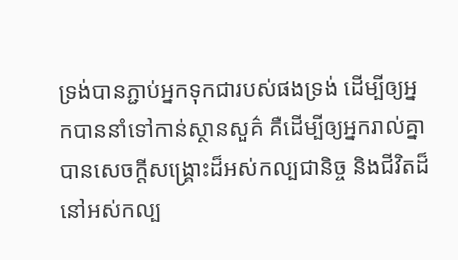ទ្រង់បានភ្ជាប់អ្នកទុកជារបស់ផងទ្រង់ ដើម្បីឲ្យអ្នកបាននាំទៅកាន់ស្ថានសួគ៌ គឺដើម្បីឲ្យអ្នករាល់គ្នាបានសេចក្ដីសង្គ្រោះដ៏អស់កល្បជានិច្ច និងជីវិតដ៏នៅអស់កល្ប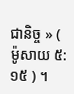ជានិច្ច » ( ម៉ូសាយ ៥:១៥ ) ។